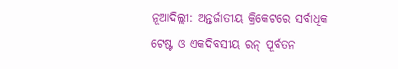ନୂଆଦିଲ୍ଲୀ: ଅନ୍ତର୍ଜାତୀୟ କ୍ରିକେଟରେ ସର୍ବାଧିକ ଟେଷ୍ଟ ଓ ଏକଦିବସୀୟ ରନ୍ ପୂର୍ବତନ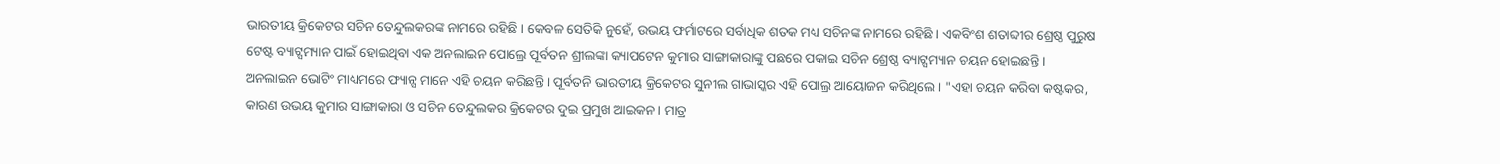ଭାରତୀୟ କ୍ରିକେଟର ସଚିନ ତେନ୍ଦୁଲକରଙ୍କ ନାମରେ ରହିଛି । କେବଳ ସେତିକି ନୁହେଁ, ଉଭୟ ଫର୍ମାଟରେ ସର୍ବାଧିକ ଶତକ ମଧ୍ୟ ସଚିନଙ୍କ ନାମରେ ରହିଛି । ଏକବିଂଶ ଶତାବ୍ଦୀର ଶ୍ରେଷ୍ଠ ପୁରୁଷ ଟେଷ୍ଟ ବ୍ୟାଟ୍ସମ୍ୟାନ ପାଇଁ ହୋଇଥିବା ଏକ ଅନଲାଇନ ପୋଲ୍ରେ ପୂର୍ବତନ ଶ୍ରୀଲଙ୍କା କ୍ୟାପଟେନ କୁମାର ସାଙ୍ଗାକାରାଙ୍କୁ ପଛରେ ପକାଇ ସଚିନ ଶ୍ରେଷ୍ଠ ବ୍ୟାଟ୍ସମ୍ୟାନ ଚୟନ ହୋଇଛନ୍ତି ।
ଅନଲାଇନ ଭୋଟିଂ ମାଧ୍ୟମରେ ଫ୍ୟାନ୍ସ ମାନେ ଏହି ଚୟନ କରିଛନ୍ତି । ପୂର୍ବତନି ଭାରତୀୟ କ୍ରିକେଟର ସୁନୀଲ ଗାଭାସ୍କର ଏହି ପୋଲ୍ର ଆୟୋଜନ କରିଥିଲେ । "ଏହା ଚୟନ କରିବା କଷ୍ଟକର, କାରଣ ଉଭୟ କୁମାର ସାଙ୍ଗାକାରା ଓ ସଚିନ ତେନ୍ଦୁଲକର କ୍ରିକେଟର ଦୁଇ ପ୍ରମୁଖ ଆଇକନ । ମାତ୍ର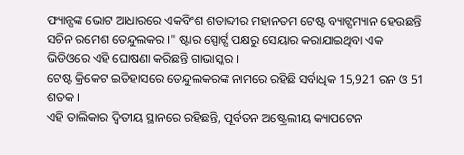ଫ୍ୟାନ୍ସଙ୍କ ଭୋଟ ଆଧାରରେ ଏକବିଂଶ ଶତାବ୍ଦୀର ମହାନତମ ଟେଷ୍ଟ ବ୍ୟାଟ୍ସମ୍ୟାନ ହେଉଛନ୍ତି ସଚିନ ରମେଶ ତେନ୍ଦୁଲକର ।" ଷ୍ଟାର ସ୍ପୋର୍ଟ୍ସ ପକ୍ଷରୁ ସେୟାର କରାଯାଇଥିବା ଏକ ଭିଡିଓରେ ଏହି ଘୋଷଣା କରିଛନ୍ତି ଗାଭାସ୍କର ।
ଟେଷ୍ଟ କ୍ରିକେଟ ଇତିହାସରେ ତେନ୍ଦୁଲକରଙ୍କ ନାମରେ ରହିଛି ସର୍ବାଧିକ 15,921 ରନ ଓ 51 ଶତକ ।
ଏହି ତାଲିକାର ଦ୍ବିତୀୟ ସ୍ଥାନରେ ରହିଛନ୍ତି, ପୂର୍ବତନ ଅଷ୍ଟ୍ରେଲୀୟ କ୍ୟାପଟେନ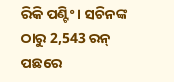ରିକି ପଣ୍ଟିଂ । ସଚିନଙ୍କ ଠାରୁ 2,543 ରନ୍ ପଛରେ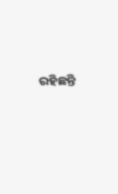ରହିଛନ୍ତି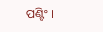ପଣ୍ଟିଂ ।